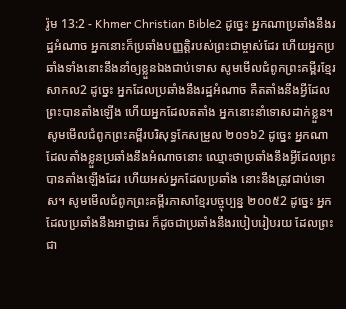រ៉ូម 13:2 - Khmer Christian Bible2 ដូច្នេះ អ្នកណាប្រឆាំងនឹងរដ្ឋអំណាច អ្នកនោះក៏ប្រឆាំងបញ្ញត្ដិរបស់ព្រះជាម្ចាស់ដែរ ហើយអ្នកប្រឆាំងទាំងនោះនឹងនាំឲ្យខ្លួនឯងជាប់ទោស សូមមើលជំពូកព្រះគម្ពីរខ្មែរសាកល2 ដូច្នេះ អ្នកដែលប្រឆាំងនឹងរដ្ឋអំណាច គឺតតាំងនឹងអ្វីដែលព្រះបានតាំងឡើង ហើយអ្នកដែលតតាំង អ្នកនោះនាំទោសដាក់ខ្លួន។ សូមមើលជំពូកព្រះគម្ពីរបរិសុទ្ធកែសម្រួល ២០១៦2 ដូច្នេះ អ្នកណាដែលតាំងខ្លួនប្រឆាំងនឹងអំណាចនោះ ឈ្មោះថាប្រឆាំងនឹងអ្វីដែលព្រះបានតាំងឡើងដែរ ហើយអស់អ្នកដែលប្រឆាំង នោះនឹងត្រូវជាប់ទោស។ សូមមើលជំពូកព្រះគម្ពីរភាសាខ្មែរបច្ចុប្បន្ន ២០០៥2 ដូច្នេះ អ្នកដែលប្រឆាំងនឹងអាជ្ញាធរ ក៏ដូចជាប្រឆាំងនឹងរបៀបរៀបរយ ដែលព្រះជា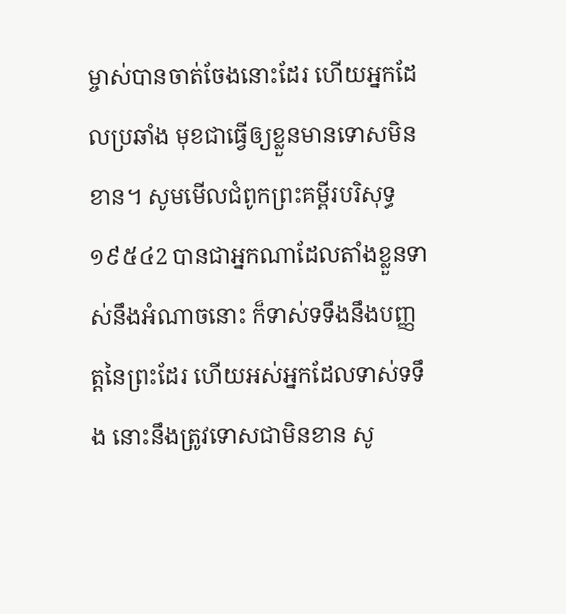ម្ចាស់បានចាត់ចែងនោះដែរ ហើយអ្នកដែលប្រឆាំង មុខជាធ្វើឲ្យខ្លួនមានទោសមិនខាន។ សូមមើលជំពូកព្រះគម្ពីរបរិសុទ្ធ ១៩៥៤2 បានជាអ្នកណាដែលតាំងខ្លួនទាស់នឹងអំណាចនោះ ក៏ទាស់ទទឹងនឹងបញ្ញត្តនៃព្រះដែរ ហើយអស់អ្នកដែលទាស់ទទឹង នោះនឹងត្រូវទោសជាមិនខាន សូ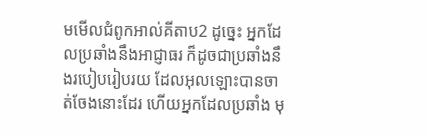មមើលជំពូកអាល់គីតាប2 ដូច្នេះ អ្នកដែលប្រឆាំងនឹងអាជ្ញាធរ ក៏ដូចជាប្រឆាំងនឹងរបៀបរៀបរយ ដែលអុលឡោះបានចាត់ចែងនោះដែរ ហើយអ្នកដែលប្រឆាំង មុ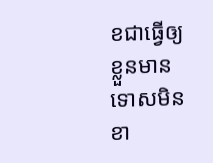ខជាធ្វើឲ្យខ្លួនមានទោសមិនខា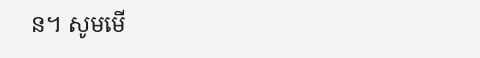ន។ សូមមើ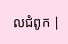លជំពូក |